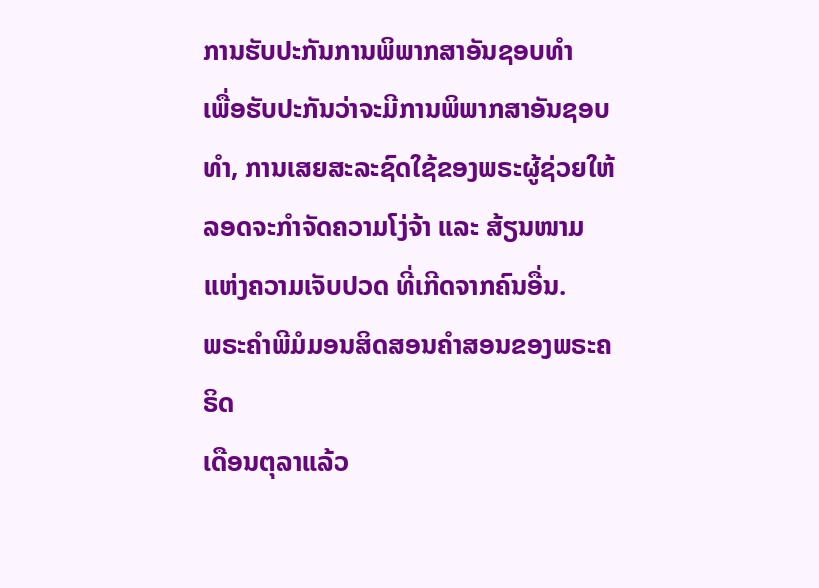ການຮັບປະກັນການພິພາກສາອັນຊອບທຳ
ເພື່ອຮັບປະກັນວ່າຈະມີການພິພາກສາອັນຊອບທຳ, ການເສຍສະລະຊົດໃຊ້ຂອງພຣະຜູ້ຊ່ວຍໃຫ້ລອດຈະກຳຈັດຄວາມໂງ່ຈ້າ ແລະ ສ້ຽນໜາມແຫ່ງຄວາມເຈັບປວດ ທີ່ເກີດຈາກຄົນອື່ນ.
ພຣະຄຳພີມໍມອນສິດສອນຄຳສອນຂອງພຣະຄຣິດ
ເດືອນຕຸລາແລ້ວ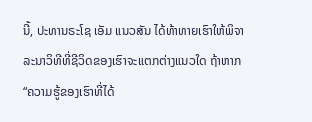ນີ້, ປະທານຣະໂຊ ເອັມ ແນວສັນ ໄດ້ທ້າທາຍເຮົາໃຫ້ພິຈາລະນາວິທີທີ່ຊີວິດຂອງເຮົາຈະແຕກຕ່າງແນວໃດ ຖ້າຫາກ “ຄວາມຮູ້ຂອງເຮົາທີ່ໄດ້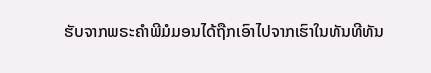ຮັບຈາກພຣະຄຳພີມໍມອນໄດ້ຖືກເອົາໄປຈາກເຮົາໃນທັນທີທັນ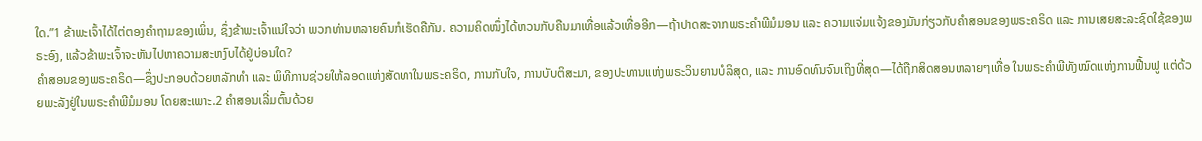ໃດ.”1 ຂ້າພະເຈົ້າໄດ້ໄຕ່ຕອງຄຳຖາມຂອງເພິ່ນ, ຊຶ່ງຂ້າພະເຈົ້າແນ່ໃຈວ່າ ພວກທ່ານຫລາຍຄົນກໍເຮັດຄືກັນ. ຄວາມຄິດໜຶ່ງໄດ້ຫວນກັບຄືນມາເທື່ອແລ້ວເທື່ອອີກ—ຖ້າປາດສະຈາກພຣະຄຳພີມໍມອນ ແລະ ຄວາມແຈ່ມແຈ້ງຂອງມັນກ່ຽວກັບຄຳສອນຂອງພຣະຄຣິດ ແລະ ການເສຍສະລະຊົດໃຊ້ຂອງພຣະອົງ, ແລ້ວຂ້າພະເຈົ້າຈະຫັນໄປຫາຄວາມສະຫງົບໄດ້ຢູ່ບ່ອນໃດ?
ຄຳສອນຂອງພຣະຄຣິດ—ຊຶ່ງປະກອບດ້ວຍຫລັກທຳ ແລະ ພິທີການຊ່ວຍໃຫ້ລອດແຫ່ງສັດທາໃນພຣະຄຣິດ, ການກັບໃຈ, ການບັບຕິສະມາ, ຂອງປະທານແຫ່ງພຣະວິນຍານບໍລິສຸດ, ແລະ ການອົດທົນຈົນເຖິງທີ່ສຸດ—ໄດ້ຖືກສິດສອນຫລາຍໆເທື່ອ ໃນພຣະຄຳພີທັງໝົດແຫ່ງການຟື້ນຟູ ແຕ່ດ້ວຍພະລັງຢູ່ໃນພຣະຄຳພີມໍມອນ ໂດຍສະເພາະ.2 ຄຳສອນເລີ່ມຕົ້ນດ້ວຍ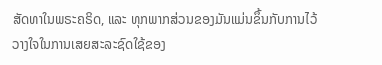ສັດທາໃນພຣະຄຣິດ, ແລະ ທຸກພາກສ່ວນຂອງມັນແມ່ນຂຶ້ນກັບການໄວ້ວາງໃຈໃນການເສຍສະລະຊົດໃຊ້ຂອງ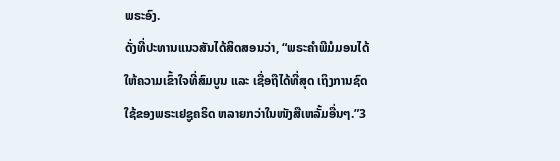ພຣະອົງ.
ດັ່ງທີ່ປະທານແນວສັນໄດ້ສິດສອນວ່າ, “ພຣະຄຳພີມໍມອນໄດ້ໃຫ້ຄວາມເຂົ້າໃຈທີ່ສົມບູນ ແລະ ເຊື່ອຖືໄດ້ທີ່ສຸດ ເຖິງການຊົດໃຊ້ຂອງພຣະເຢຊູຄຣິດ ຫລາຍກວ່າໃນໜັງສືເຫລັ້ມອື່ນໆ.”3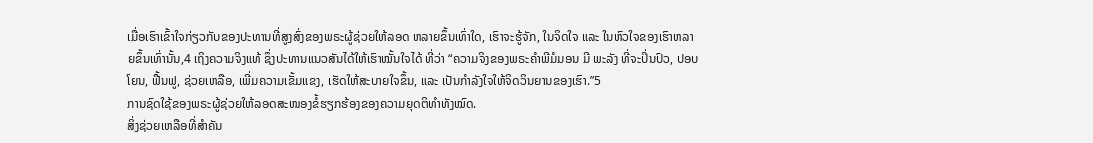ເມື່ອເຮົາເຂົ້າໃຈກ່ຽວກັບຂອງປະທານທີ່ສູງສົ່ງຂອງພຣະຜູ້ຊ່ວຍໃຫ້ລອດ ຫລາຍຂຶ້ນເທົ່າໃດ, ເຮົາຈະຮູ້ຈັກ, ໃນຈິດໃຈ ແລະ ໃນຫົວໃຈຂອງເຮົາຫລາຍຂຶ້ນເທົ່ານັ້ນ,4 ເຖິງຄວາມຈິງແທ້ ຊຶ່ງປະທານແນວສັນໄດ້ໃຫ້ເຮົາໝັ້ນໃຈໄດ້ ທີ່ວ່າ “ຄວາມຈິງຂອງພຣະຄຳພີມໍມອນ ມີ ພະລັງ ທີ່ຈະປິ່ນປົວ, ປອບໂຍນ, ຟື້ນຟູ, ຊ່ວຍເຫລືອ, ເພີ່ມຄວາມເຂັ້ມແຂງ, ເຮັດໃຫ້ສະບາຍໃຈຂຶ້ນ, ແລະ ເປັນກຳລັງໃຈໃຫ້ຈິດວິນຍານຂອງເຮົາ.”5
ການຊົດໃຊ້ຂອງພຣະຜູ້ຊ່ວຍໃຫ້ລອດສະໜອງຂໍ້ຮຽກຮ້ອງຂອງຄວາມຍຸດຕິທຳທັງໝົດ.
ສິ່ງຊ່ວຍເຫລືອທີ່ສຳຄັນ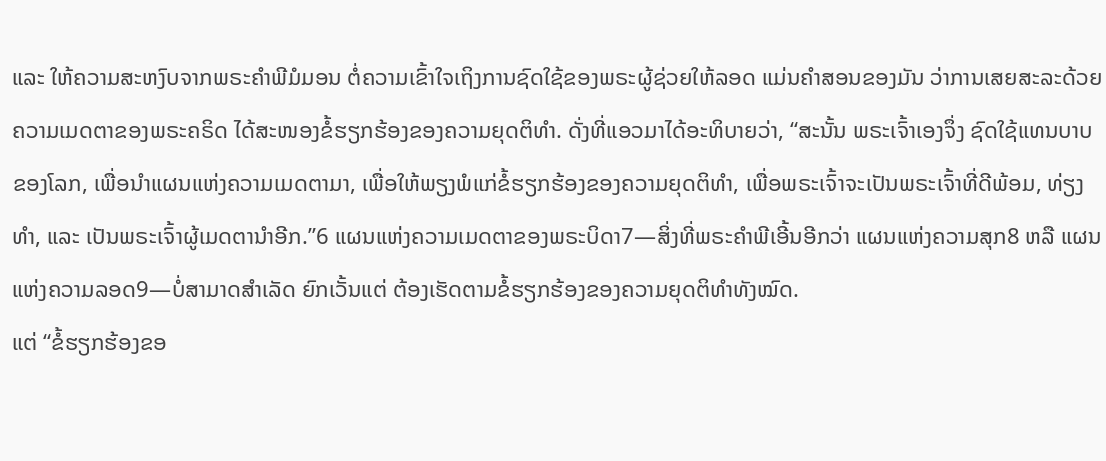ແລະ ໃຫ້ຄວາມສະຫງົບຈາກພຣະຄຳພີມໍມອນ ຕໍ່ຄວາມເຂົ້າໃຈເຖິງການຊົດໃຊ້ຂອງພຣະຜູ້ຊ່ວຍໃຫ້ລອດ ແມ່ນຄຳສອນຂອງມັນ ວ່າການເສຍສະລະດ້ວຍຄວາມເມດຕາຂອງພຣະຄຣິດ ໄດ້ສະໜອງຂໍ້ຮຽກຮ້ອງຂອງຄວາມຍຸດຕິທຳ. ດັ່ງທີ່ແອວມາໄດ້ອະທິບາຍວ່າ, “ສະນັ້ນ ພຣະເຈົ້າເອງຈຶ່ງ ຊົດໃຊ້ແທນບາບຂອງໂລກ, ເພື່ອນຳແຜນແຫ່ງຄວາມເມດຕາມາ, ເພື່ອໃຫ້ພຽງພໍແກ່ຂໍ້ຮຽກຮ້ອງຂອງຄວາມຍຸດຕິທຳ, ເພື່ອພຣະເຈົ້າຈະເປັນພຣະເຈົ້າທີ່ດີພ້ອມ, ທ່ຽງທຳ, ແລະ ເປັນພຣະເຈົ້າຜູ້ເມດຕານຳອີກ.”6 ແຜນແຫ່ງຄວາມເມດຕາຂອງພຣະບິດາ7—ສິ່ງທີ່ພຣະຄຳພີເອີ້ນອີກວ່າ ແຜນແຫ່ງຄວາມສຸກ8 ຫລື ແຜນແຫ່ງຄວາມລອດ9—ບໍ່ສາມາດສຳເລັດ ຍົກເວັ້ນແຕ່ ຕ້ອງເຮັດຕາມຂໍ້ຮຽກຮ້ອງຂອງຄວາມຍຸດຕິທຳທັງໝົດ.
ແຕ່ “ຂໍ້ຮຽກຮ້ອງຂອ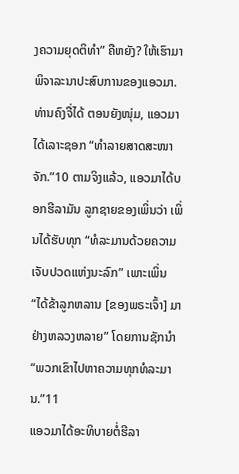ງຄວາມຍຸດຕິທຳ” ຄືຫຍັງ? ໃຫ້ເຮົາມາພິຈາລະນາປະສົບການຂອງແອວມາ. ທ່ານຄົງຈື່ໄດ້ ຕອນຍັງໜຸ່ມ, ແອວມາໄດ້ເລາະຊອກ “ທຳລາຍສາດສະໜາຈັກ.”10 ຕາມຈິງແລ້ວ, ແອວມາໄດ້ບອກຮີລາມັນ ລູກຊາຍຂອງເພິ່ນວ່າ ເພິ່ນໄດ້ຮັບທຸກ “ທໍລະມານດ້ວຍຄວາມເຈັບປວດແຫ່ງນະລົກ” ເພາະເພິ່ນ “ໄດ້ຂ້າລູກຫລານ [ຂອງພຣະເຈົ້າ] ມາຢ່າງຫລວງຫລາຍ” ໂດຍການຊັກນຳ “ພວກເຂົາໄປຫາຄວາມທຸກທໍລະມານ.”11
ແອວມາໄດ້ອະທິບາຍຕໍ່ຮີລາ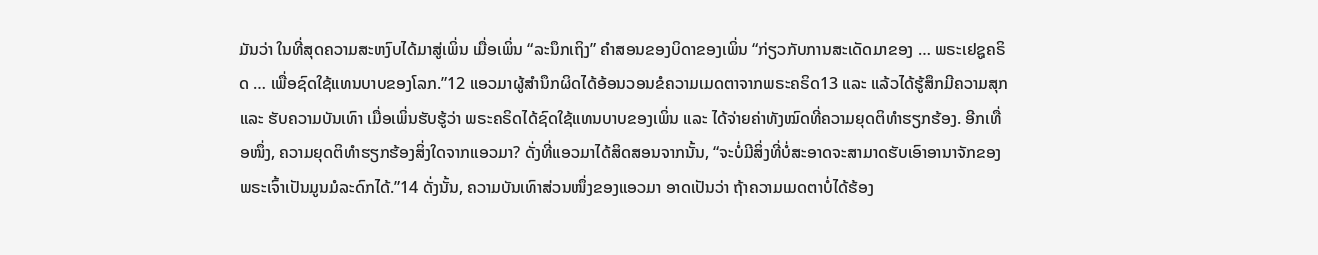ມັນວ່າ ໃນທີ່ສຸດຄວາມສະຫງົບໄດ້ມາສູ່ເພິ່ນ ເມື່ອເພິ່ນ “ລະນຶກເຖິງ” ຄຳສອນຂອງບິດາຂອງເພິ່ນ “ກ່ຽວກັບການສະເດັດມາຂອງ … ພຣະເຢຊູຄຣິດ … ເພື່ອຊົດໃຊ້ແທນບາບຂອງໂລກ.”12 ແອວມາຜູ້ສຳນຶກຜິດໄດ້ອ້ອນວອນຂໍຄວາມເມດຕາຈາກພຣະຄຣິດ13 ແລະ ແລ້ວໄດ້ຮູ້ສຶກມີຄວາມສຸກ ແລະ ຮັບຄວາມບັນເທົາ ເມື່ອເພິ່ນຮັບຮູ້ວ່າ ພຣະຄຣິດໄດ້ຊົດໃຊ້ແທນບາບຂອງເພິ່ນ ແລະ ໄດ້ຈ່າຍຄ່າທັງໝົດທີ່ຄວາມຍຸດຕິທຳຮຽກຮ້ອງ. ອີກເທື່ອໜຶ່ງ, ຄວາມຍຸດຕິທຳຮຽກຮ້ອງສິ່ງໃດຈາກແອວມາ? ດັ່ງທີ່ແອວມາໄດ້ສິດສອນຈາກນັ້ນ, “ຈະບໍ່ມີສິ່ງທີ່ບໍ່ສະອາດຈະສາມາດຮັບເອົາອານາຈັກຂອງພຣະເຈົ້າເປັນມູນມໍລະດົກໄດ້.”14 ດັ່ງນັ້ນ, ຄວາມບັນເທົາສ່ວນໜຶ່ງຂອງແອວມາ ອາດເປັນວ່າ ຖ້າຄວາມເມດຕາບໍ່ໄດ້ຮ້ອງ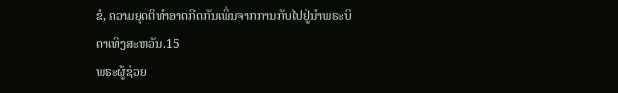ຂໍ, ຄວາມຍຸດຕິທຳອາດກີດກັນເພິ່ນຈາກການກັບໄປຢູ່ນຳພຣະບິດາເທິງສະຫວັນ.15
ພຣະຜູ້ຊ່ວຍ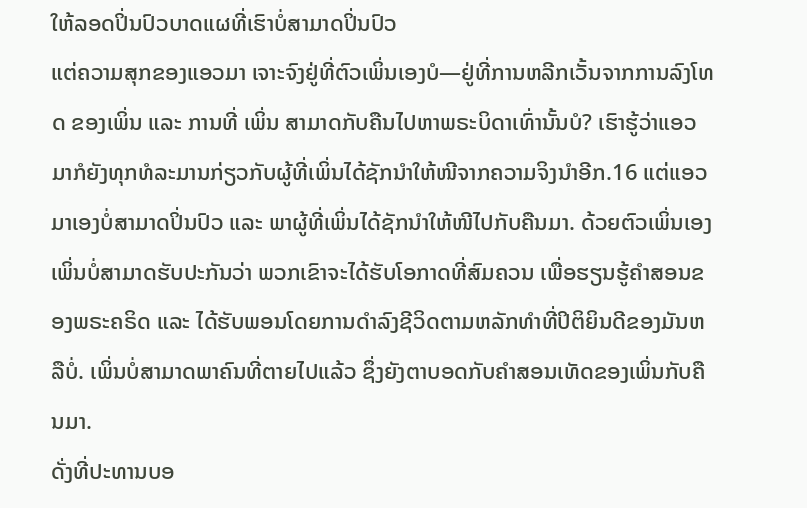ໃຫ້ລອດປິ່ນປົວບາດແຜທີ່ເຮົາບໍ່ສາມາດປິ່ນປົວ
ແຕ່ຄວາມສຸກຂອງແອວມາ ເຈາະຈົງຢູ່ທີ່ຕົວເພິ່ນເອງບໍ—ຢູ່ທີ່ການຫລີກເວັ້ນຈາກການລົງໂທດ ຂອງເພິ່ນ ແລະ ການທີ່ ເພິ່ນ ສາມາດກັບຄືນໄປຫາພຣະບິດາເທົ່ານັ້ນບໍ? ເຮົາຮູ້ວ່າແອວມາກໍຍັງທຸກທໍລະມານກ່ຽວກັບຜູ້ທີ່ເພິ່ນໄດ້ຊັກນຳໃຫ້ໜີຈາກຄວາມຈິງນຳອີກ.16 ແຕ່ແອວມາເອງບໍ່ສາມາດປິ່ນປົວ ແລະ ພາຜູ້ທີ່ເພິ່ນໄດ້ຊັກນຳໃຫ້ໜີໄປກັບຄືນມາ. ດ້ວຍຕົວເພິ່ນເອງ ເພິ່ນບໍ່ສາມາດຮັບປະກັນວ່າ ພວກເຂົາຈະໄດ້ຮັບໂອກາດທີ່ສົມຄວນ ເພື່ອຮຽນຮູ້ຄຳສອນຂອງພຣະຄຣິດ ແລະ ໄດ້ຮັບພອນໂດຍການດຳລົງຊີວິດຕາມຫລັກທຳທີ່ປິຕິຍິນດີຂອງມັນຫລືບໍ່. ເພິ່ນບໍ່ສາມາດພາຄົນທີ່ຕາຍໄປແລ້ວ ຊຶ່ງຍັງຕາບອດກັບຄຳສອນເທັດຂອງເພິ່ນກັບຄືນມາ.
ດັ່ງທີ່ປະທານບອ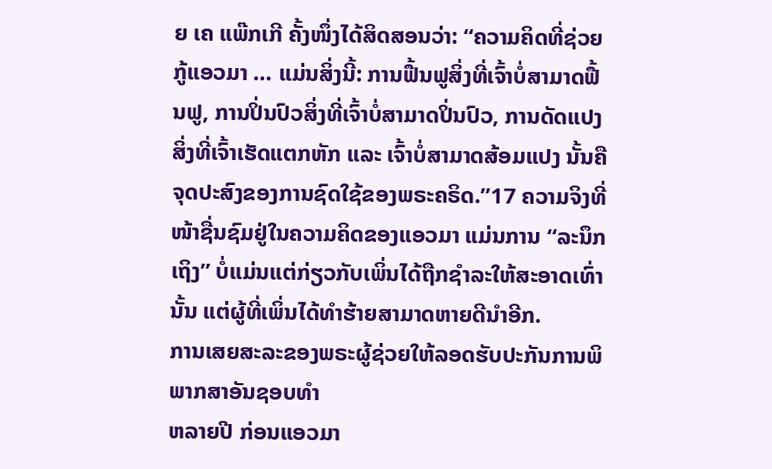ຍ ເຄ ແພ໊ກເກີ ຄັ້ງໜຶ່ງໄດ້ສິດສອນວ່າ: “ຄວາມຄິດທີ່ຊ່ວຍກູ້ແອວມາ … ແມ່ນສິ່ງນີ້: ການຟື້ນຟູສິ່ງທີ່ເຈົ້າບໍ່ສາມາດຟື້ນຟູ, ການປິ່ນປົວສິ່ງທີ່ເຈົ້າບໍ່ສາມາດປິ່ນປົວ, ການດັດແປງສິ່ງທີ່ເຈົ້າເຮັດແຕກຫັກ ແລະ ເຈົ້າບໍ່ສາມາດສ້ອມແປງ ນັ້ນຄືຈຸດປະສົງຂອງການຊົດໃຊ້ຂອງພຣະຄຣິດ.”17 ຄວາມຈິງທີ່ໜ້າຊື່ນຊົມຢູ່ໃນຄວາມຄິດຂອງແອວມາ ແມ່ນການ “ລະນຶກເຖິງ” ບໍ່ແມ່ນແຕ່ກ່ຽວກັບເພິ່ນໄດ້ຖືກຊຳລະໃຫ້ສະອາດເທົ່ານັ້ນ ແຕ່ຜູ້ທີ່ເພິ່ນໄດ້ທຳຮ້າຍສາມາດຫາຍດີນຳອີກ.
ການເສຍສະລະຂອງພຣະຜູ້ຊ່ວຍໃຫ້ລອດຮັບປະກັນການພິພາກສາອັນຊອບທຳ
ຫລາຍປີ ກ່ອນແອວມາ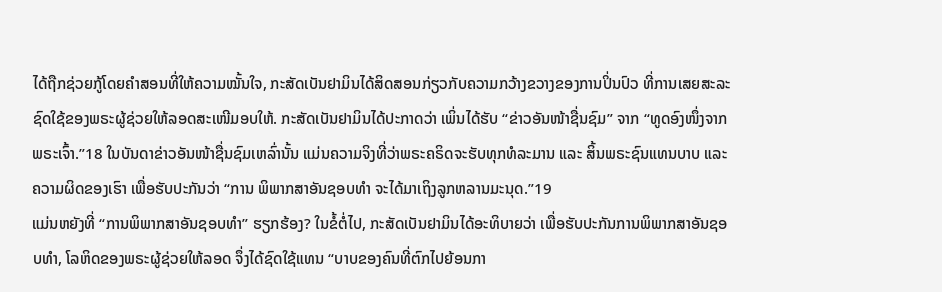ໄດ້ຖືກຊ່ວຍກູ້ໂດຍຄຳສອນທີ່ໃຫ້ຄວາມໝັ້ນໃຈ, ກະສັດເບັນຢາມິນໄດ້ສິດສອນກ່ຽວກັບຄວາມກວ້າງຂວາງຂອງການປິ່ນປົວ ທີ່ການເສຍສະລະຊົດໃຊ້ຂອງພຣະຜູ້ຊ່ວຍໃຫ້ລອດສະເໜີມອບໃຫ້. ກະສັດເບັນຢາມິນໄດ້ປະກາດວ່າ ເພິ່ນໄດ້ຮັບ “ຂ່າວອັນໜ້າຊື່ນຊົມ” ຈາກ “ທູດອົງໜຶ່ງຈາກພຣະເຈົ້າ.”18 ໃນບັນດາຂ່າວອັນໜ້າຊື່ນຊົມເຫລົ່ານັ້ນ ແມ່ນຄວາມຈິງທີ່ວ່າພຣະຄຣິດຈະຮັບທຸກທໍລະມານ ແລະ ສິ້ນພຣະຊົນແທນບາບ ແລະ ຄວາມຜິດຂອງເຮົາ ເພື່ອຮັບປະກັນວ່າ “ການ ພິພາກສາອັນຊອບທຳ ຈະໄດ້ມາເຖິງລູກຫລານມະນຸດ.”19
ແມ່ນຫຍັງທີ່ “ການພິພາກສາອັນຊອບທຳ” ຮຽກຮ້ອງ? ໃນຂໍ້ຕໍ່ໄປ, ກະສັດເບັນຢາມິນໄດ້ອະທິບາຍວ່າ ເພື່ອຮັບປະກັນການພິພາກສາອັນຊອບທຳ, ໂລຫິດຂອງພຣະຜູ້ຊ່ວຍໃຫ້ລອດ ຈຶ່ງໄດ້ຊົດໃຊ້ແທນ “ບາບຂອງຄົນທີ່ຕົກໄປຍ້ອນກາ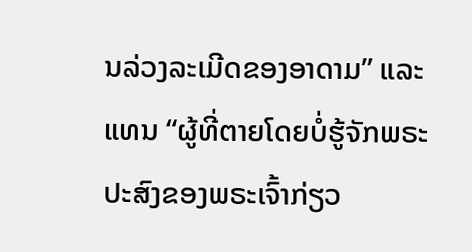ນລ່ວງລະເມີດຂອງອາດາມ” ແລະ ແທນ “ຜູ້ທີ່ຕາຍໂດຍບໍ່ຮູ້ຈັກພຣະປະສົງຂອງພຣະເຈົ້າກ່ຽວ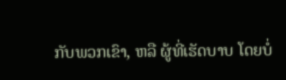ກັບພວກເຂົາ, ຫລື ຜູ້ທີ່ເຮັດບາບ ໂດຍບໍ່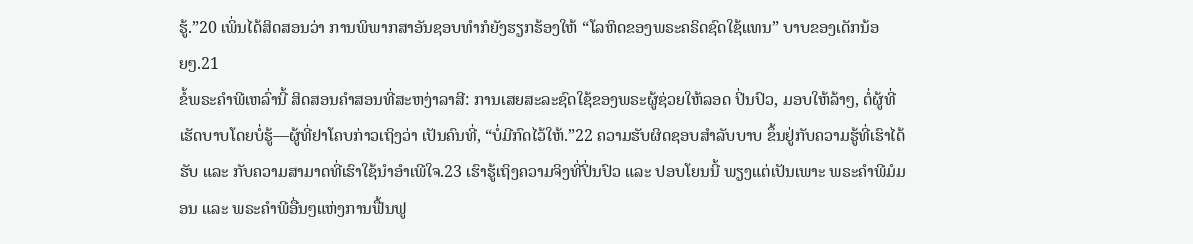ຮູ້.”20 ເພິ່ນໄດ້ສິດສອນວ່າ ການພິພາກສາອັນຊອບທຳກໍຍັງຮຽກຮ້ອງໃຫ້ “ໂລຫິດຂອງພຣະຄຣິດຊົດໃຊ້ແທນ” ບາບຂອງເດັກນ້ອຍໆ.21
ຂໍ້ພຣະຄຳພີເຫລົ່ານີ້ ສິດສອນຄຳສອນທີ່ສະຫງ່າລາສີ: ການເສຍສະລະຊົດໃຊ້ຂອງພຣະຜູ້ຊ່ວຍໃຫ້ລອດ ປິ່ນປົວ, ມອບໃຫ້ລ້າໆ, ຕໍ່ຜູ້ທີ່ເຮັດບາບໂດຍບໍ່ຮູ້—ຜູ້ທີ່ຢາໂຄບກ່າວເຖິງວ່າ ເປັນຄົນທີ່, “ບໍ່ມີກົດໄວ້ໃຫ້.”22 ຄວາມຮັບຜິດຊອບສຳລັບບາບ ຂຶ້ນຢູ່ກັບຄວາມຮູ້ທີ່ເຮົາໄດ້ຮັບ ແລະ ກັບຄວາມສາມາດທີ່ເຮົາໃຊ້ນຳອຳເພີໃຈ.23 ເຮົາຮູ້ເຖິງຄວາມຈິງທີ່ປິ່ນປົວ ແລະ ປອບໂຍນນີ້ ພຽງແຕ່ເປັນເພາະ ພຣະຄຳພີມໍມອນ ແລະ ພຣະຄຳພີອື່ນໆແຫ່ງການຟື້ນຟູ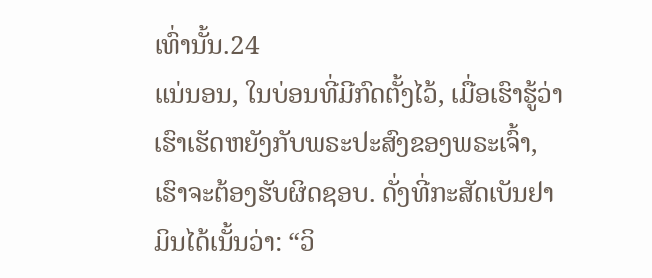ເທົ່ານັ້ນ.24
ແນ່ນອນ, ໃນບ່ອນທີ່ມີກົດຕັ້ງໄວ້, ເມື່ອເຮົາຮູ້ວ່າເຮົາເຮັດຫຍັງກັບພຣະປະສົງຂອງພຣະເຈົ້າ, ເຮົາຈະຕ້ອງຮັບຜິດຊອບ. ດັ່ງທີ່ກະສັດເບັນຢາມິນໄດ້ເນັ້ນວ່າ: “ວິ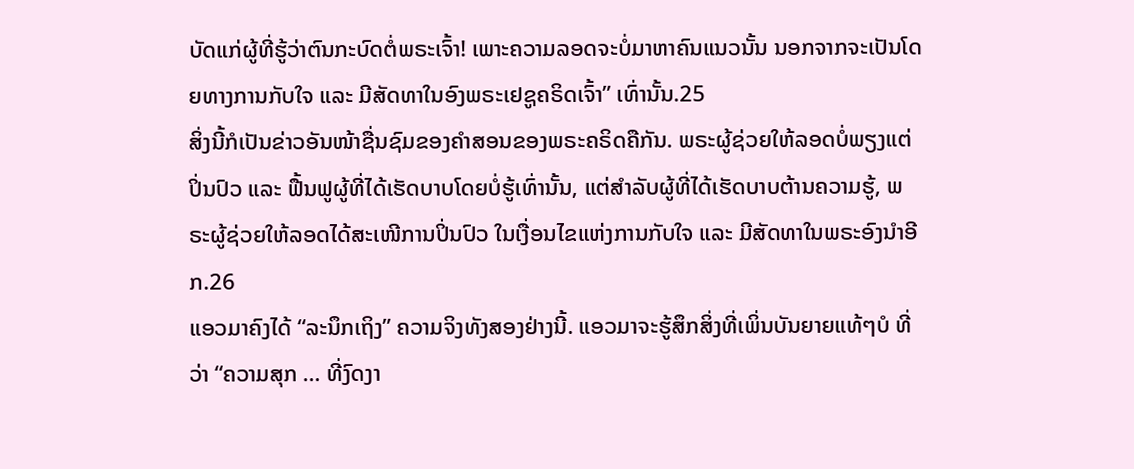ບັດແກ່ຜູ້ທີ່ຮູ້ວ່າຕົນກະບົດຕໍ່ພຣະເຈົ້າ! ເພາະຄວາມລອດຈະບໍ່ມາຫາຄົນແນວນັ້ນ ນອກຈາກຈະເປັນໂດຍທາງການກັບໃຈ ແລະ ມີສັດທາໃນອົງພຣະເຢຊູຄຣິດເຈົ້າ” ເທົ່ານັ້ນ.25
ສິ່ງນີ້ກໍເປັນຂ່າວອັນໜ້າຊື່ນຊົມຂອງຄຳສອນຂອງພຣະຄຣິດຄືກັນ. ພຣະຜູ້ຊ່ວຍໃຫ້ລອດບໍ່ພຽງແຕ່ປິ່ນປົວ ແລະ ຟື້ນຟູຜູ້ທີ່ໄດ້ເຮັດບາບໂດຍບໍ່ຮູ້ເທົ່ານັ້ນ, ແຕ່ສຳລັບຜູ້ທີ່ໄດ້ເຮັດບາບຕ້ານຄວາມຮູ້, ພຣະຜູ້ຊ່ວຍໃຫ້ລອດໄດ້ສະເໜີການປິ່ນປົວ ໃນເງື່ອນໄຂແຫ່ງການກັບໃຈ ແລະ ມີສັດທາໃນພຣະອົງນຳອີກ.26
ແອວມາຄົງໄດ້ “ລະນຶກເຖິງ” ຄວາມຈິງທັງສອງຢ່າງນີ້. ແອວມາຈະຮູ້ສຶກສິ່ງທີ່ເພິ່ນບັນຍາຍແທ້ໆບໍ ທີ່ວ່າ “ຄວາມສຸກ … ທີ່ງົດງາ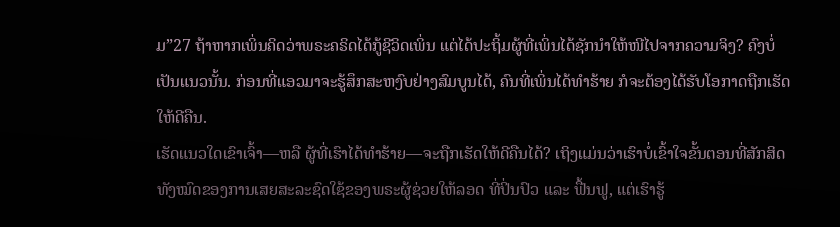ມ”27 ຖ້າຫາກເພິ່ນຄິດວ່າພຣະຄຣິດໄດ້ກູ້ຊີວິດເພິ່ນ ແຕ່ໄດ້ປະຖິ້ມຜູ້ທີ່ເພິ່ນໄດ້ຊັກນຳໃຫ້ໜີໄປຈາກຄວາມຈິງ? ຄົງບໍ່ເປັນແນວນັ້ນ. ກ່ອນທີ່ແອວມາຈະຮູ້ສຶກສະຫງົບຢ່າງສົມບູນໄດ້, ຄົນທີ່ເພິ່ນໄດ້ທຳຮ້າຍ ກໍຈະຕ້ອງໄດ້ຮັບໂອກາດຖືກເຮັດໃຫ້ດີຄືນ.
ເຮັດແນວໃດເຂົາເຈົ້າ—ຫລື ຜູ້ທີ່ເຮົາໄດ້ທຳຮ້າຍ—ຈະຖືກເຮັດໃຫ້ດີຄືນໄດ້? ເຖິງແມ່ນວ່າເຮົາບໍ່ເຂົ້າໃຈຂັ້ນຕອນທີ່ສັກສິດທັງໝົດຂອງການເສຍສະລະຊົດໃຊ້ຂອງພຣະຜູ້ຊ່ວຍໃຫ້ລອດ ທີ່ປິ່ນປົວ ແລະ ຟື້ນຟູ, ແຕ່ເຮົາຮູ້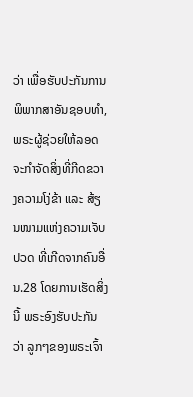ວ່າ ເພື່ອຮັບປະກັນການພິພາກສາອັນຊອບທຳ, ພຣະຜູ້ຊ່ວຍໃຫ້ລອດຈະກຳຈັດສິ່ງທີ່ກີດຂວາງຄວາມໂງ່ຂ້າ ແລະ ສ້ຽນໜາມແຫ່ງຄວາມເຈັບປວດ ທີ່ເກີດຈາກຄົນອື່ນ.28 ໂດຍການເຮັດສິ່ງນີ້ ພຣະອົງຮັບປະກັນວ່າ ລູກໆຂອງພຣະເຈົ້າ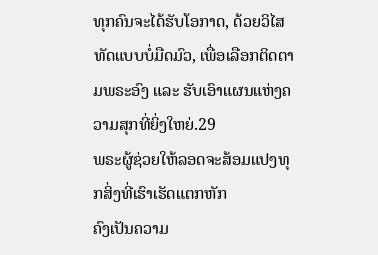ທຸກຄົນຈະໄດ້ຮັບໂອກາດ, ດ້ວຍວິໄສທັດແບບບໍ່ມືດມົວ, ເພື່ອເລືອກຕິດຕາມພຣະອົງ ແລະ ຮັບເອົາແຜນແຫ່ງຄວາມສຸກທີ່ຍິ່ງໃຫຍ່.29
ພຣະຜູ້ຊ່ວຍໃຫ້ລອດຈະສ້ອມແປງທຸກສິ່ງທີ່ເຮົາເຮັດແຕກຫັກ
ຄົງເປັນຄວາມ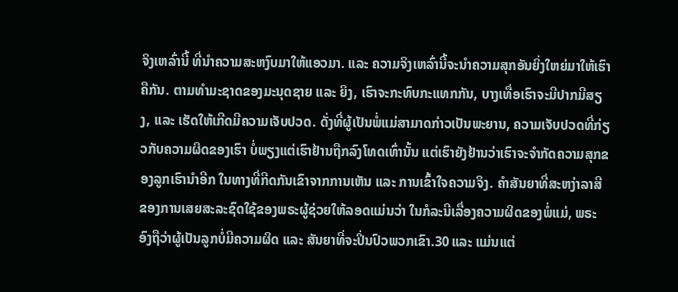ຈິງເຫລົ່ານີ້ ທີ່ນຳຄວາມສະຫງົບມາໃຫ້ແອວມາ. ແລະ ຄວາມຈິງເຫລົ່ານີ້ຈະນຳຄວາມສຸກອັນຍິ່ງໃຫຍ່ມາໃຫ້ເຮົາຄືກັນ. ຕາມທຳມະຊາດຂອງມະນຸດຊາຍ ແລະ ຍິງ, ເຮົາຈະກະທົບກະແທກກັນ, ບາງເທື່ອເຮົາຈະມີປາກມີສຽງ, ແລະ ເຮັດໃຫ້ເກີດມີຄວາມເຈັບປວດ. ດັ່ງທີ່ຜູ້ເປັນພໍ່ແມ່ສາມາດກ່າວເປັນພະຍານ, ຄວາມເຈັບປວດທີ່ກ່ຽວກັບຄວາມຜິດຂອງເຮົາ ບໍ່ພຽງແຕ່ເຮົາຢ້ານຖືກລົງໂທດເທົ່ານັ້ນ ແຕ່ເຮົາຍັງຢ້ານວ່າເຮົາຈະຈຳກັດຄວາມສຸກຂອງລູກເຮົານຳອີກ ໃນທາງທີ່ກີດກັນເຂົາຈາກການເຫັນ ແລະ ການເຂົ້າໃຈຄວາມຈິງ. ຄຳສັນຍາທີ່ສະຫງ່າລາສີຂອງການເສຍສະລະຊົດໃຊ້ຂອງພຣະຜູ້ຊ່ວຍໃຫ້ລອດແມ່ນວ່າ ໃນກໍລະນີເລື່ອງຄວາມຜິດຂອງພໍ່ແມ່, ພຣະອົງຖືວ່າຜູ້ເປັນລູກບໍ່ມີຄວາມຜິດ ແລະ ສັນຍາທີ່ຈະປິ່ນປົວພວກເຂົາ.30 ແລະ ແມ່ນແຕ່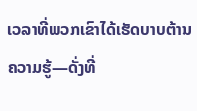ເວລາທີ່ພວກເຂົາໄດ້ເຮັດບາບຕ້ານຄວາມຮູ້—ດັ່ງທີ່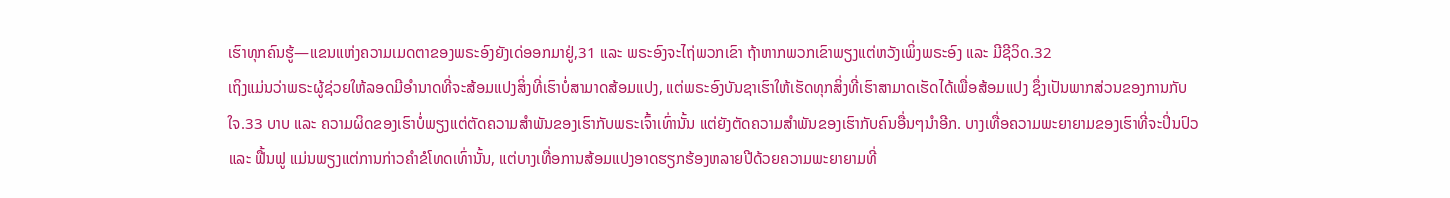ເຮົາທຸກຄົນຮູ້—ແຂນແຫ່ງຄວາມເມດຕາຂອງພຣະອົງຍັງເດ່ອອກມາຢູ່,31 ແລະ ພຣະອົງຈະໄຖ່ພວກເຂົາ ຖ້າຫາກພວກເຂົາພຽງແຕ່ຫວັງເພິ່ງພຣະອົງ ແລະ ມີຊີວິດ.32
ເຖິງແມ່ນວ່າພຣະຜູ້ຊ່ວຍໃຫ້ລອດມີອຳນາດທີ່ຈະສ້ອມແປງສິ່ງທີ່ເຮົາບໍ່ສາມາດສ້ອມແປງ, ແຕ່ພຣະອົງບັນຊາເຮົາໃຫ້ເຮັດທຸກສິ່ງທີ່ເຮົາສາມາດເຮັດໄດ້ເພື່ອສ້ອມແປງ ຊຶ່ງເປັນພາກສ່ວນຂອງການກັບໃຈ.33 ບາບ ແລະ ຄວາມຜິດຂອງເຮົາບໍ່ພຽງແຕ່ຕັດຄວາມສຳພັນຂອງເຮົາກັບພຣະເຈົ້າເທົ່ານັ້ນ ແຕ່ຍັງຕັດຄວາມສຳພັນຂອງເຮົາກັບຄົນອື່ນໆນຳອີກ. ບາງເທື່ອຄວາມພະຍາຍາມຂອງເຮົາທີ່ຈະປິ່ນປົວ ແລະ ຟື້ນຟູ ແມ່ນພຽງແຕ່ການກ່າວຄຳຂໍໂທດເທົ່ານັ້ນ, ແຕ່ບາງເທື່ອການສ້ອມແປງອາດຮຽກຮ້ອງຫລາຍປີດ້ວຍຄວາມພະຍາຍາມທີ່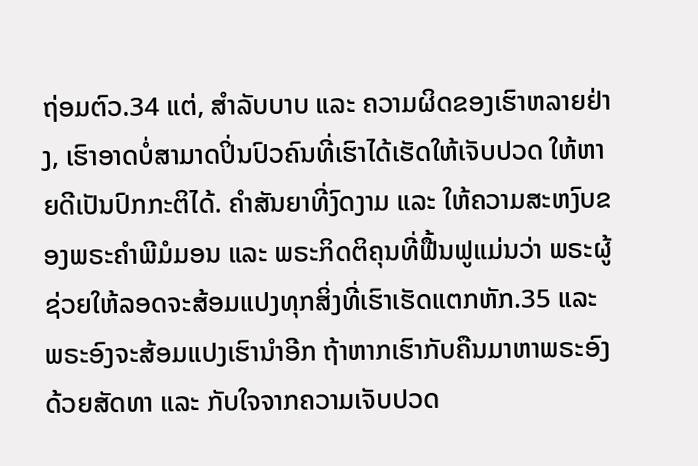ຖ່ອມຕົວ.34 ແຕ່, ສຳລັບບາບ ແລະ ຄວາມຜິດຂອງເຮົາຫລາຍຢ່າງ, ເຮົາອາດບໍ່ສາມາດປິ່ນປົວຄົນທີ່ເຮົາໄດ້ເຮັດໃຫ້ເຈັບປວດ ໃຫ້ຫາຍດີເປັນປົກກະຕິໄດ້. ຄຳສັນຍາທີ່ງົດງາມ ແລະ ໃຫ້ຄວາມສະຫງົບຂອງພຣະຄຳພີມໍມອນ ແລະ ພຣະກິດຕິຄຸນທີ່ຟື້ນຟູແມ່ນວ່າ ພຣະຜູ້ຊ່ວຍໃຫ້ລອດຈະສ້ອມແປງທຸກສິ່ງທີ່ເຮົາເຮັດແຕກຫັກ.35 ແລະ ພຣະອົງຈະສ້ອມແປງເຮົານຳອີກ ຖ້າຫາກເຮົາກັບຄືນມາຫາພຣະອົງດ້ວຍສັດທາ ແລະ ກັບໃຈຈາກຄວາມເຈັບປວດ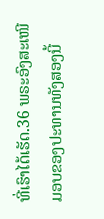ທີ່ເຮົາໄດ້ເຮັດ.36 ພຣະອົງສະເໜີມອບຂອງປະທານທັງສອງນີ້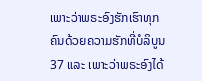ເພາະວ່າພຣະອົງຮັກເຮົາທຸກຄົນດ້ວຍຄວາມຮັກທີ່ບໍລິບູນ37 ແລະ ເພາະວ່າພຣະອົງໄດ້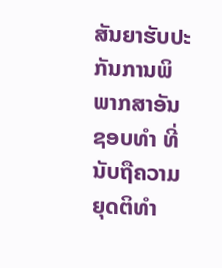ສັນຍາຮັບປະກັນການພິພາກສາອັນຊອບທຳ ທີ່ນັບຖືຄວາມຍຸດຕິທຳ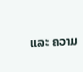ແລະ ຄວາມ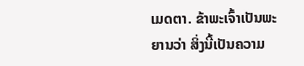ເມດຕາ. ຂ້າພະເຈົ້າເປັນພະຍານວ່າ ສິ່ງນີ້ເປັນຄວາມ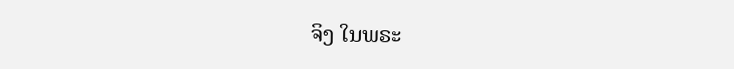ຈິງ ໃນພຣະ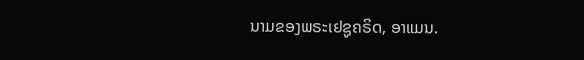ນາມຂອງພຣະເຢຊູຄຣິດ, ອາແມນ.